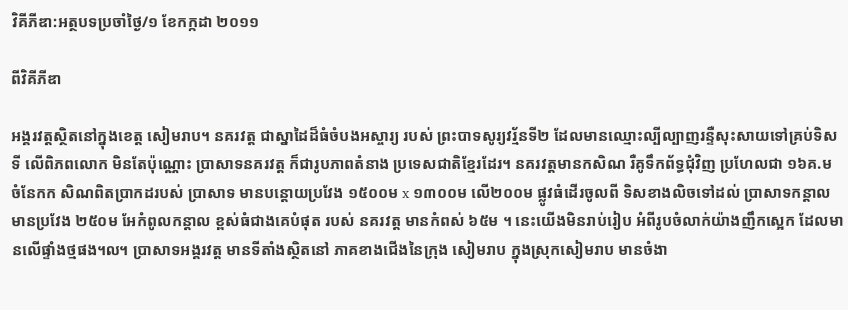វិគីភីឌា:អត្ថបទប្រចាំថ្ងៃ/១ ខែកក្កដា ២០១១

ពីវិគីភីឌា

អង្គរវត្តស្ថិតនៅក្នុងខេត្ត សៀមរាប។ នគរវត្ដ ជាស្នាដៃដ៏ធំចំបងអស្ចារ្យ របស់ ព្រះបាទសូរ្យវរ្ម័នទី២ ដែលមានឈ្មោះល្បីល្បាញរន្ទឺសុះសាយទៅគ្រប់ទិសទី លើពិភពលោក មិនតែប៉ុណ្ណោះ ប្រាសាទនគរវត្ដ ក៏ជារូបភាពតំនាង ប្រទេសជាតិខ្មែរដែរ។ នគរវត្ដមានកសិណ រឺគូទឹកព័ទ្ធជុំវិញ ប្រហែលជា ១៦គ.ម ចំនែកក សិណពិតប្រាកដរបស់ ប្រាសាទ មានបន្ដោយប្រវែង ១៥០០ម x ១៣០០ម លើ២០០ម ផ្លូវធំដើរចូលពី ទិសខាងលិចទៅដល់ ប្រាសាទកន្ដាល មានប្រវែង ២៥០ម អែកំពូលកន្ដាល ខ្ពស់ធំជាងគេបំផុត របស់ នគរវត្ដ មានកំពស់ ៦៥ម ។ នេះយើងមិនរាប់រៀប អំពីរូបចំលាក់យ៉ាងញឹកស្អេក ដែលមានលើផ្ទាំងថ្មផង៘ ប្រាសាទអង្គរវត្ត មានទីតាំងស្ថិតនៅ ភាគខាងជើងនៃក្រុង សៀមរាប ក្នុងស្រុកសៀមរាប មានចំងា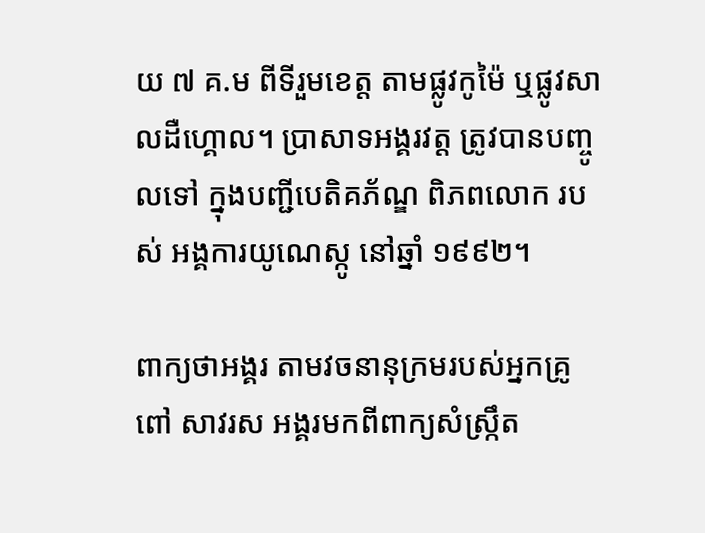យ ៧ គ.ម ពីទីរួមខេត្ត តាមផ្លូវកូម៉ៃ ឬផ្លូវសាលដឺហ្គោល។ ប្រាសាទអង្គរវត្ត ត្រូវបានបញ្ចូលទៅ ក្នុងបញ្ជីបេតិគភ័ណ្ឌ ពិភពលោក របស់ អង្គការយូណេស្កូ នៅឆ្នាំ ១៩៩២។

ពាក្យថាអង្គរ តាមវចនានុក្រមរបស់អ្នកគ្រូ ពៅ សាវរស អង្គរមកពីពាក្យសំស្រ្កឹត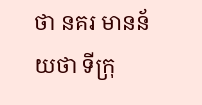ថា នគរ មានន័យថា ទីក្រុ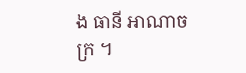ង ធានី អាណាចក្រ ។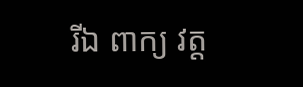រីឯ ពាក្យ វត្ត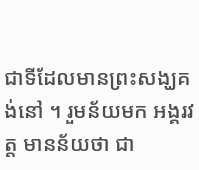ជាទីដែលមានព្រះសង្ឃគង់នៅ ។ រួមន័យមក អង្គរវត្ត មានន័យថា ជា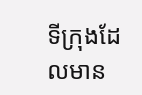ទីក្រុងដែលមាន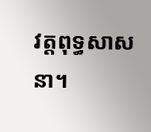វត្តពុទ្ធសាសនា។